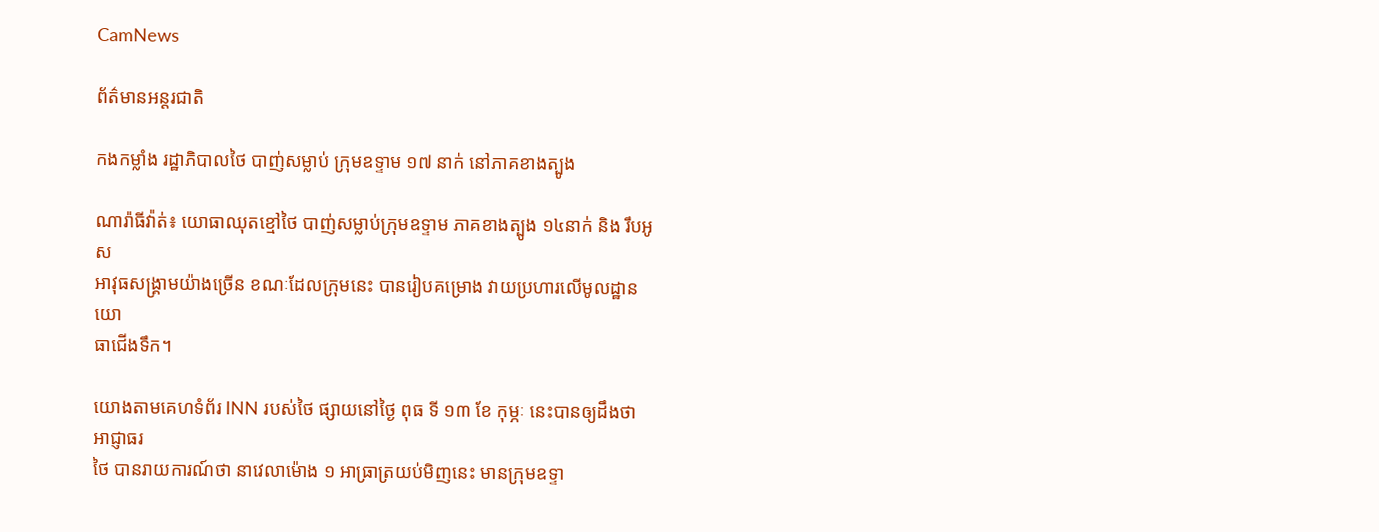CamNews

ព័ត៌មានអន្តរជាតិ

កងកម្លាំង រដ្ឋាភិបាលថៃ បាញ់សម្លាប់ ក្រុមឧទ្ទាម ១៧ នាក់ នៅភាគខាងត្បូង

ណារ៉ាធីវ៉ាត់៖ យោធាឈុតខ្មៅថៃ បាញ់សម្លាប់ក្រុមឧទ្ទាម ភាគខាងត្បូង ១៤នាក់ និង រឹបអូស
អាវុធសង្រ្គាមយ៉ាងច្រើន ខណៈដែលក្រុមនេះ បានរៀបគម្រោង វាយប្រហារលើមូលដ្ឋានយោ
ធាជើងទឹក។

យោងតាមគេហទំព័រ INN របស់ថៃ ផ្សាយនៅថ្ងៃ ពុធ ទី ១៣ ខែ កុម្ភៈ នេះបានឲ្យដឹងថា អាជ្ញាធរ
ថៃ បានរាយការណ៍ថា នាវេលាម៉ោង ១ អាធ្រាត្រយប់មិញនេះ មានក្រុមឧទ្ទា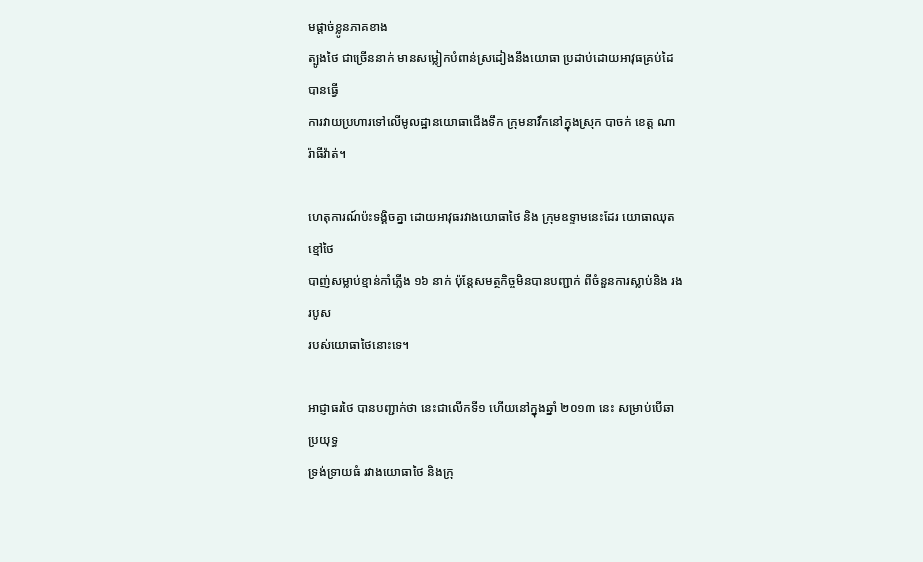មផ្តាច់ខ្លូនភាគខាង
ត្បូងថៃ ជាច្រើននាក់ មានសម្លៀកបំពាន់ស្រដៀងនឹងយោធា ប្រដាប់ដោយអាវុធគ្រប់ដៃ បានធ្វើ
ការវាយប្រហារទៅលើមូលដ្ឋានយោធាជើងទឹក ក្រុមនាវឹកនៅក្នុងស្រុក បាចក់ ខេត្ត ណារ៉ាធីវ៉ាត់។

ហេតុការណ៍ប៉ះទង្គិចគ្នា ដោយអាវុធរវាងយោធាថៃ និង កុ្រមឧទ្ទាមនេះដែរ យោធាឈុតខ្មៅថៃ
បាញ់សម្លាប់ខ្មាន់កាំភ្លើង ១៦ នាក់ ប៉ុន្តែសមត្ថកិច្ចមិនបានបញ្ជាក់ ពីចំនួនការស្លាប់និង រងរបូស
របស់យោធាថៃនោះទេ។

អាជ្ញាធរថៃ បានបញ្ជាក់ថា នេះជាលើកទី១ ហើយនៅក្នុងឆ្នាំ ២០១៣ នេះ សម្រាប់បើឆាប្រយុទ្ធ
ទ្រង់ទ្រាយធំ រវាងយោធាថៃ និងក្រុ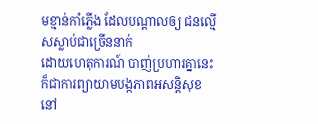មខ្មាន់កាំភ្លើង ដែលបណ្តាលឲ្យ ជនល្មើសស្លាប់ជាច្រើននាក់
ដោយហេតុការណ៍ បាញ់ប្រហារគ្នានេះ ក៏ជាការព្យាយាមបង្កភាពអសន្តិសុខ នៅ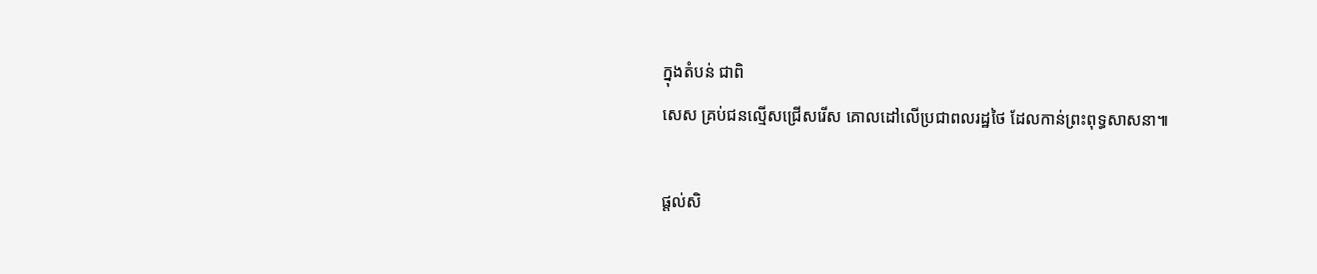ក្នុងតំបន់ ជាពិ
សេស គ្រប់ជនល្មើសជ្រើសរើស គោលដៅលើប្រជាពលរដ្ឋថៃ ដែលកាន់ព្រះពុទ្ធសាសនា៕

ផ្តល់សិ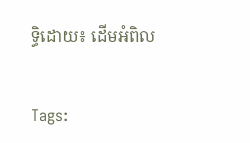ទ្ធិដោយ៖ ដើមអំពិល


Tags: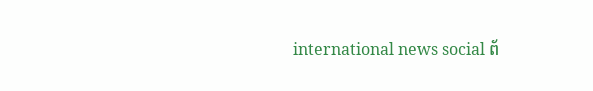international news social ព័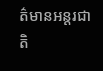ត៌មានអន្តរជាតិ